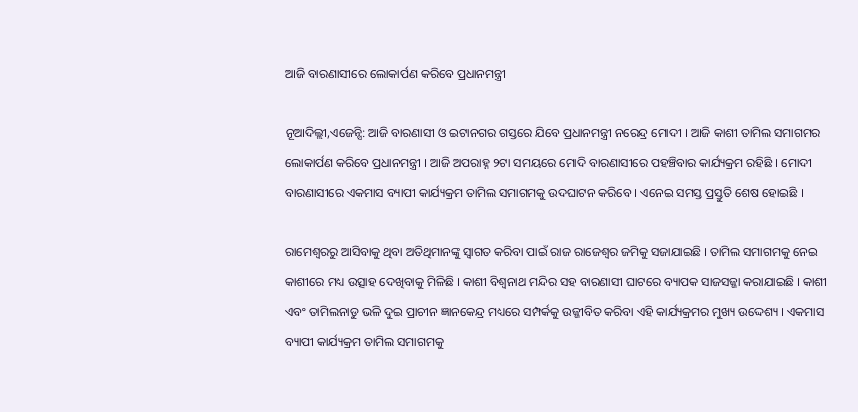ଆଜି ବାରଣାସୀରେ ଲୋକାର୍ପଣ କରିବେ ପ୍ରଧାନମନ୍ତ୍ରୀ

ନୂଆଦିଲ୍ଲୀ,ଏଜେନ୍ସି: ଆଜି ବାରଣାସୀ ଓ ଇଟାନଗର ଗସ୍ତରେ ଯିବେ ପ୍ରଧାନମନ୍ତ୍ରୀ ନରେନ୍ଦ୍ର ମୋଦୀ । ଆଜି କାଶୀ ତାମିଲ ସମାଗମର ଲୋକାର୍ପଣ କରିବେ ପ୍ରଧାନମନ୍ତ୍ରୀ । ଆଜି ଅପରାହ୍ନ ୨ଟା ସମୟରେ ମୋଦି ବାରଣାସୀରେ ପହଞ୍ଚିବାର କାର୍ଯ୍ୟକ୍ରମ ରହିଛି । ମୋଦୀ ବାରଣାସୀରେ ଏକମାସ ବ୍ୟାପୀ କାର୍ଯ୍ୟକ୍ରମ ତାମିଲ ସମାଗମକୁ ଉଦଘାଟନ କରିବେ । ଏନେଇ ସମସ୍ତ ପ୍ରସ୍ତୁତି ଶେଷ ହୋଇଛି ।

ରାମେଶ୍ବରରୁ ଆସିବାକୁ ଥିବା ଅତିଥିମାନଙ୍କୁ ସ୍ବାଗତ କରିବା ପାଇଁ ରାଜ ରାଜେଶ୍ବର ଜମିକୁ ସଜାଯାଇଛି । ତାମିଲ ସମାଗମକୁ ନେଇ କାଶୀରେ ମଧ୍ୟ ଉତ୍ସାହ ଦେଖିବାକୁ ମିଳିଛି । କାଶୀ ବିଶ୍ବନାଥ ମନ୍ଦିର ସହ ବାରଣାସୀ ଘାଟରେ ବ୍ୟାପକ ସାଜସଜ୍ଜା କରାଯାଇଛି । କାଶୀ ଏବଂ ତାମିଲନାଡୁ ଭଳି ଦୁଇ ପ୍ରାଚୀନ ଜ୍ଞାନକେନ୍ଦ୍ର ମଧ୍ୟରେ ସମ୍ପର୍କକୁ ଉଜ୍ଜୀବିତ କରିବା ଏହି କାର୍ଯ୍ୟକ୍ରମର ମୁଖ୍ୟ ଉଦ୍ଦେଶ୍ୟ । ଏକମାସ ବ୍ୟାପୀ କାର୍ଯ୍ୟକ୍ରମ ତାମିଲ ସମାଗମକୁ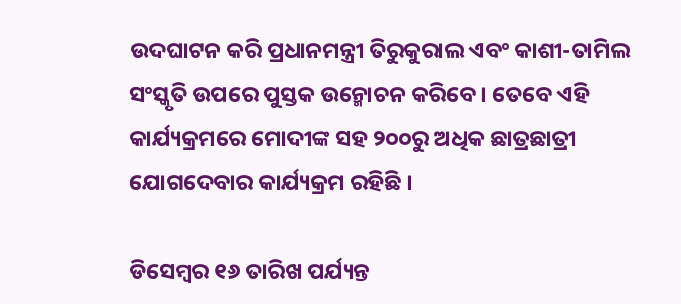ଉଦଘାଟନ କରି ପ୍ରଧାନମନ୍ତ୍ରୀ ତିରୁକୁରାଲ ଏବଂ କାଶୀ-ତାମିଲ ସଂସ୍କୃତି ଉପରେ ପୁସ୍ତକ ଉନ୍ମୋଚନ କରିବେ । ତେବେ ଏହି କାର୍ଯ୍ୟକ୍ରମରେ ମୋଦୀଙ୍କ ସହ ୨୦୦ରୁ ଅଧିକ ଛାତ୍ରଛାତ୍ରୀ ଯୋଗଦେବାର କାର୍ଯ୍ୟକ୍ରମ ରହିଛି ।

ଡିସେମ୍ବର ୧୬ ତାରିଖ ପର୍ଯ୍ୟନ୍ତ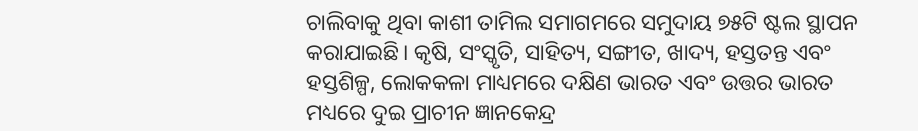ଚାଲିବାକୁ ଥିବା କାଶୀ ତାମିଲ ସମାଗମରେ ସମୁଦାୟ ୭୫ଟି ଷ୍ଟଲ ସ୍ଥାପନ କରାଯାଇଛି। କୃଷି, ସଂସ୍କୃତି, ସାହିତ୍ୟ, ସଙ୍ଗୀତ, ଖାଦ୍ୟ, ହସ୍ତତନ୍ତ ଏବଂ ହସ୍ତଶିଳ୍ପ, ଲୋକକଳା ମାଧ୍ୟମରେ ଦକ୍ଷିଣ ଭାରତ ଏବଂ ଉତ୍ତର ଭାରତ ମଧ୍ୟରେ ଦୁଇ ପ୍ରାଚୀନ ଜ୍ଞାନକେନ୍ଦ୍ର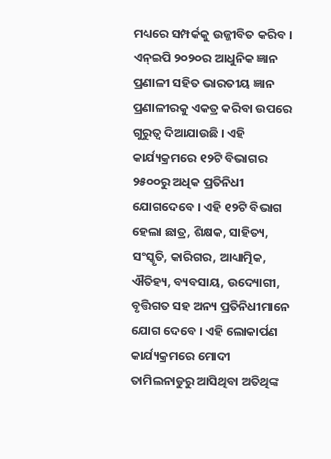ମଧ୍ୟରେ ସମ୍ପର୍କକୁ ଉଜ୍ଜୀବିତ କରିବ । ଏନ୍‌ଇପି ୨୦୨୦ର ଆଧୁନିକ ଜ୍ଞାନ ପ୍ରଣାଳୀ ସହିତ ଭାରତୀୟ ଜ୍ଞାନ ପ୍ରଣାଳୀରକୁ ଏକତ୍ର କରିବା ଉପରେ ଗୁରୁତ୍ୱ ଦିଆଯାଉଛି । ଏହି କାର୍ଯ୍ୟକ୍ରମରେ ୧୨ଟି ବିଭାଗର ୨୫୦୦ରୁ ଅଧିକ ପ୍ରତିନିଧୀ ଯୋଗଦେବେ । ଏହି ୧୨ଟି ବିଭାଗ ହେଲା ଛାତ୍ର, ଶିକ୍ଷକ, ସାହିତ୍ୟ, ସଂସ୍କୃତି, କାରିଗର, ଆଧ୍ୟାତ୍ମିକ, ଐତିହ୍ୟ, ବ୍ୟବସାୟ, ଉଦ୍ୟୋଗୀ, ବୃତ୍ତିଗତ ସହ ଅନ୍ୟ ପ୍ରତିନିଧୀମାନେ ଯୋଗ ଦେବେ । ଏହି ଲୋକାର୍ପଣ କାର୍ଯ୍ୟକ୍ରମରେ ମୋଦୀ ତାମିଲନାଡୁରୁ ଆସିଥିବା ଅତିଥିଙ୍କ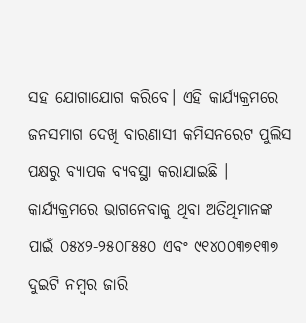ସହ ଯୋଗାଯୋଗ କରିବେ। ଏହି କାର୍ଯ୍ୟକ୍ରମରେ ଜନସମାଗ ଦେଖି ବାରଣାସୀ କମିସନରେଟ ପୁଲିସ ପକ୍ଷରୁ ବ୍ୟାପକ ବ୍ୟବସ୍ଥା କରାଯାଇଛି । କାର୍ଯ୍ୟକ୍ରମରେ ଭାଗନେବାକୁ ଥିବା ଅତିଥିମାନଙ୍କ ପାଇଁ ୦୫୪୨-୨୫୦୮୫୫୦ ଏବଂ ୯୧୪୦୦୩୭୧୩୭ ଦୁଇଟି ନମ୍ବର ଜାରି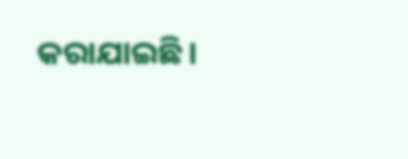କରାଯାଇଛି।